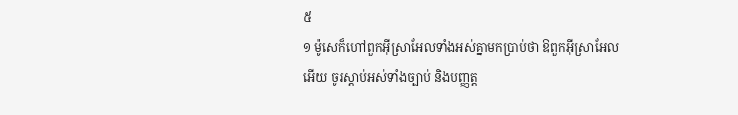៥
១ ម៉ូសេក៏ហៅពួកអ៊ីស្រាអែលទាំងអស់គ្នាមកប្រាប់ថា ឱពួកអ៊ីស្រាអែលអើយ ចូរស្តាប់អស់ទាំងច្បាប់ និងបញ្ញត្ត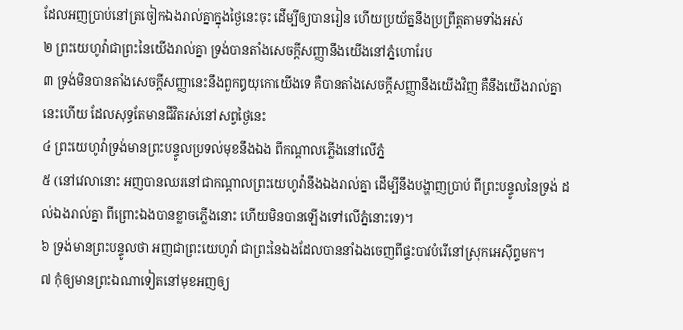ដែលអញប្រាប់នៅត្រចៀកឯងរាល់គ្នាក្នុងថ្ងៃនេះចុះ ដើម្បីឲ្យបានរៀន ហើយប្រយ័ត្ននឹងប្រព្រឹត្តតាមទាំងអស់
២ ព្រះយេហូវ៉ាជាព្រះនៃយើងរាល់គ្នា ទ្រង់បានតាំងសេចក្តីសញ្ញានឹងយើងនៅភ្នំហោរែប
៣ ទ្រង់មិនបានតាំងសេចក្តីសញ្ញានេះនឹងពួកឰយុកោយើងទេ គឺបានតាំងសេចក្តីសញ្ញានឹងយើងវិញ គឺនឹងយើងរាល់គ្នានេះហើយ ដែលសុទ្ធតែមានជីវិតរស់នៅសព្វថ្ងៃនេះ
៤ ព្រះយេហូវ៉ាទ្រង់មានព្រះបន្ទូលប្រទល់មុខនឹងឯង ពីកណ្តាលភ្លើងនៅលើភ្នំ
៥ (នៅវេលានោះ អញបានឈរនៅជាកណ្តាលព្រះយេហូវ៉ានឹងឯងរាល់គ្នា ដើម្បីនឹងបង្ហាញប្រាប់ ពីព្រះបន្ទូលនៃទ្រង់ ដល់ឯងរាល់គ្នា ពីព្រោះឯងបានខ្លាចភ្លើងនោះ ហើយមិនបានឡើងទៅលើភ្នំនោះទេ)។
៦ ទ្រង់មានព្រះបន្ទូលថា អញជាព្រះយេហូវ៉ា ជាព្រះនៃឯងដែលបាននាំឯងចេញពីផ្ទះបាវបំរើនៅស្រុកអេស៊ីព្ទមក។
៧ កុំឲ្យមានព្រះឯណាទៀតនៅមុខអញឲ្យ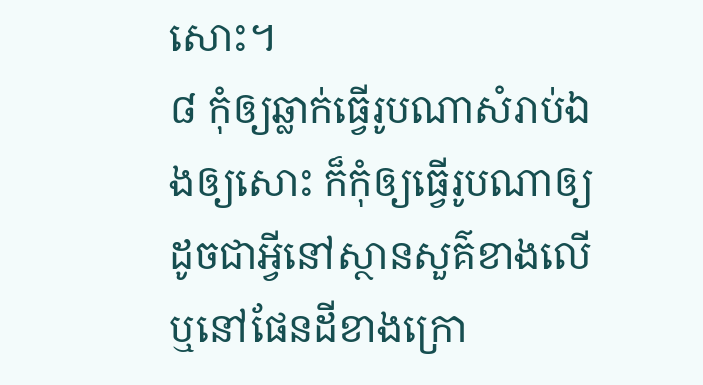សោះ។
៨ កុំឲ្យឆ្លាក់ធ្វើរូបណាសំរាប់ឯងឲ្យសោះ ក៏កុំឲ្យធ្វើរូបណាឲ្យដូចជាអ្វីនៅស្ថានសួគ៌ខាងលើ ឬនៅផែនដីខាងក្រោ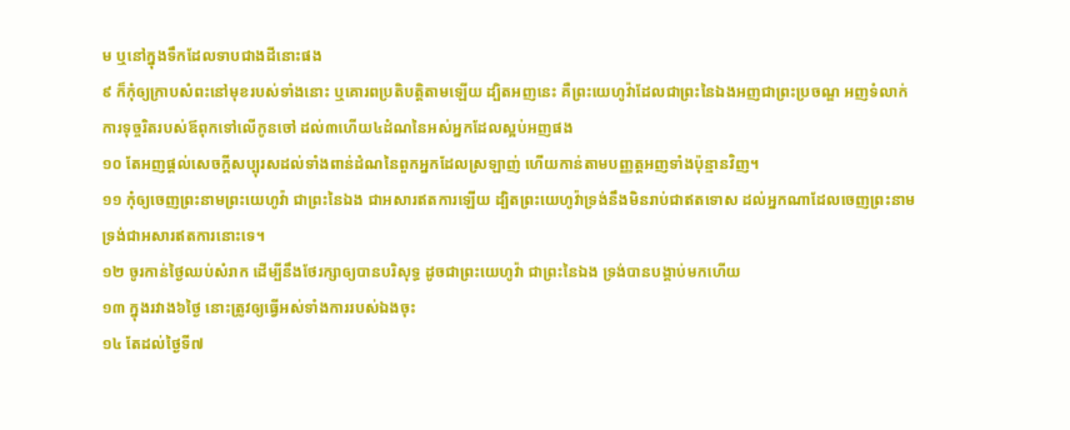ម ឬនៅក្នុងទឹកដែលទាបជាងដីនោះផង
៩ ក៏កុំឲ្យក្រាបសំពះនៅមុខរបស់ទាំងនោះ ឬគោរពប្រតិបត្តិតាមឡើយ ដ្បិតអញនេះ គឺព្រះយេហូវ៉ាដែលជាព្រះនៃឯងអញជាព្រះប្រចណ្ឌ អញទំលាក់ការទុច្ចរិតរបស់ឪពុកទៅលើកូនចៅ ដល់៣ហើយ៤ដំណនៃអស់អ្នកដែលស្អប់អញផង
១០ តែអញផ្តល់សេចក្តីសប្បុរសដល់ទាំងពាន់ដំណនៃពួកអ្នកដែលស្រឡាញ់ ហើយកាន់តាមបញ្ញត្តអញទាំងប៉ុន្មានវិញ។
១១ កុំឲ្យចេញព្រះនាមព្រះយេហូវ៉ា ជាព្រះនៃឯង ជាអសារឥតការឡើយ ដ្បិតព្រះយេហូវ៉ាទ្រង់នឹងមិនរាប់ជាឥតទោស ដល់អ្នកណាដែលចេញព្រះនាមទ្រង់ជាអសារឥតការនោះទេ។
១២ ចូរកាន់ថ្ងៃឈប់សំរាក ដើម្បីនឹងថែរក្សាឲ្យបានបរិសុទ្ធ ដូចជាព្រះយេហូវ៉ា ជាព្រះនៃឯង ទ្រង់បានបង្គាប់មកហើយ
១៣ ក្នុងរវាង៦ថ្ងៃ នោះត្រូវឲ្យធ្វើអស់ទាំងការរបស់ឯងចុះ
១៤ តែដល់ថ្ងៃទី៧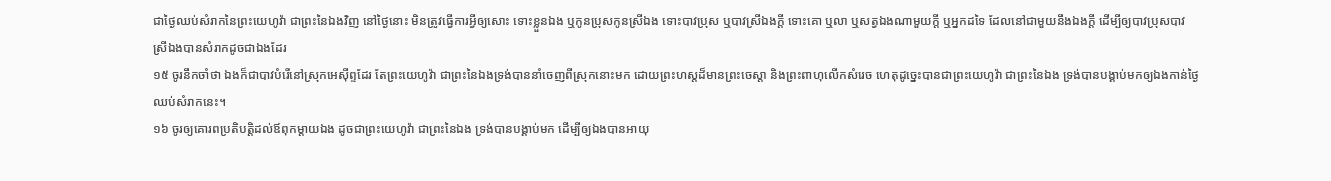ជាថ្ងៃឈប់សំរាកនៃព្រះយេហូវ៉ា ជាព្រះនៃឯងវិញ នៅថ្ងៃនោះ មិនត្រូវធ្វើការអ្វីឲ្យសោះ ទោះខ្លួនឯង ឬកូនប្រុសកូនស្រីឯង ទោះបាវប្រុស ឬបាវស្រីឯងក្តី ទោះគោ ឬលា ឬសត្វឯងណាមួយក្តី ឬអ្នកដទៃ ដែលនៅជាមួយនឹងឯងក្តី ដើម្បីឲ្យបាវប្រុសបាវស្រីឯងបានសំរាកដូចជាឯងដែរ
១៥ ចូរនឹកចាំថា ឯងក៏ជាបាវបំរើនៅស្រុកអេស៊ីព្ទដែរ តែព្រះយេហូវ៉ា ជាព្រះនៃឯងទ្រង់បាននាំចេញពីស្រុកនោះមក ដោយព្រះហស្តដ៏មានព្រះចេស្តា និងព្រះពាហុលើកសំរេច ហេតុដូច្នេះបានជាព្រះយេហូវ៉ា ជាព្រះនៃឯង ទ្រង់បានបង្គាប់មកឲ្យឯងកាន់ថ្ងៃឈប់សំរាកនេះ។
១៦ ចូរឲ្យគោរពប្រតិបត្តិដល់ឪពុកម្តាយឯង ដូចជាព្រះយេហូវ៉ា ជាព្រះនៃឯង ទ្រង់បានបង្គាប់មក ដើម្បីឲ្យឯងបានអាយុ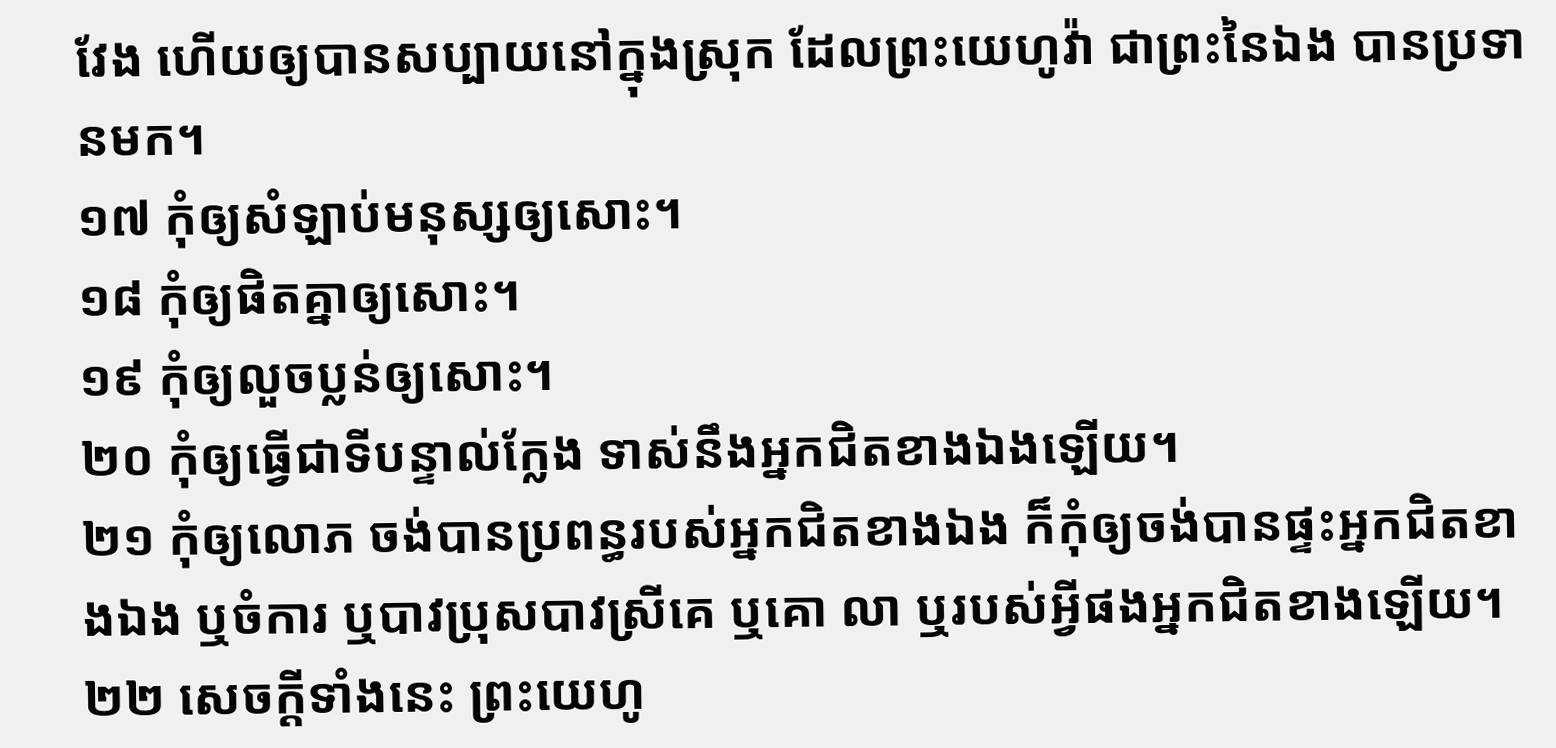វែង ហើយឲ្យបានសប្បាយនៅក្នុងស្រុក ដែលព្រះយេហូវ៉ា ជាព្រះនៃឯង បានប្រទានមក។
១៧ កុំឲ្យសំឡាប់មនុស្សឲ្យសោះ។
១៨ កុំឲ្យផិតគ្នាឲ្យសោះ។
១៩ កុំឲ្យលួចប្លន់ឲ្យសោះ។
២០ កុំឲ្យធ្វើជាទីបន្ទាល់ក្លែង ទាស់នឹងអ្នកជិតខាងឯងឡើយ។
២១ កុំឲ្យលោភ ចង់បានប្រពន្ធរបស់អ្នកជិតខាងឯង ក៏កុំឲ្យចង់បានផ្ទះអ្នកជិតខាងឯង ឬចំការ ឬបាវប្រុសបាវស្រីគេ ឬគោ លា ឬរបស់អ្វីផងអ្នកជិតខាងឡើយ។
២២ សេចក្តីទាំងនេះ ព្រះយេហូ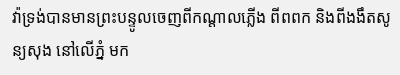វ៉ាទ្រង់បានមានព្រះបន្ទូលចេញពីកណ្តាលភ្លើង ពីពពក និងពីងងឹតសូន្យសុង នៅលើភ្នំ មក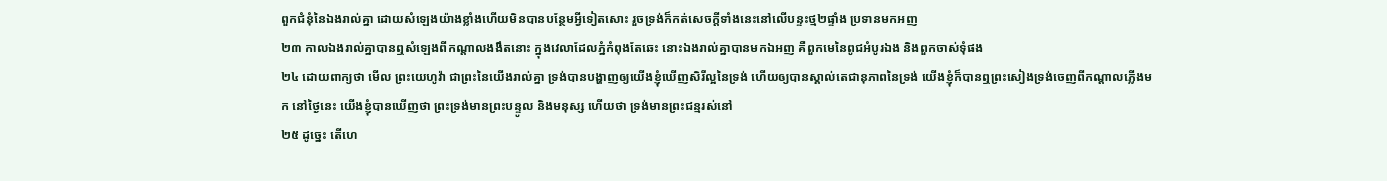ពួកជំនុំនៃឯងរាល់គ្នា ដោយសំឡេងយ៉ាងខ្លាំងហើយមិនបានបន្ថែមអ្វីទៀតសោះ រួចទ្រង់ក៏កត់សេចក្តីទាំងនេះនៅលើបន្ទះថ្ម២ផ្ទាំង ប្រទានមកអញ
២៣ កាលឯងរាល់គ្នាបានឮសំឡេងពីកណ្តាលងងឹតនោះ ក្នុងវេលាដែលភ្នំកំពុងតែឆេះ នោះឯងរាល់គ្នាបានមកឯអញ គឺពួកមេនៃពូជអំបូរឯង និងពួកចាស់ទុំផង
២៤ ដោយពាក្យថា មើល ព្រះយេហូវ៉ា ជាព្រះនៃយើងរាល់គ្នា ទ្រង់បានបង្ហាញឲ្យយើងខ្ញុំឃើញសិរីល្អនៃទ្រង់ ហើយឲ្យបានស្គាល់តេជានុភាពនៃទ្រង់ យើងខ្ញុំក៏បានឮព្រះសៀងទ្រង់ចេញពីកណ្តាលភ្លើងមក នៅថ្ងៃនេះ យើងខ្ញុំបានឃើញថា ព្រះទ្រង់មានព្រះបន្ទូល និងមនុស្ស ហើយថា ទ្រង់មានព្រះជន្មរស់នៅ
២៥ ដូច្នេះ តើហេ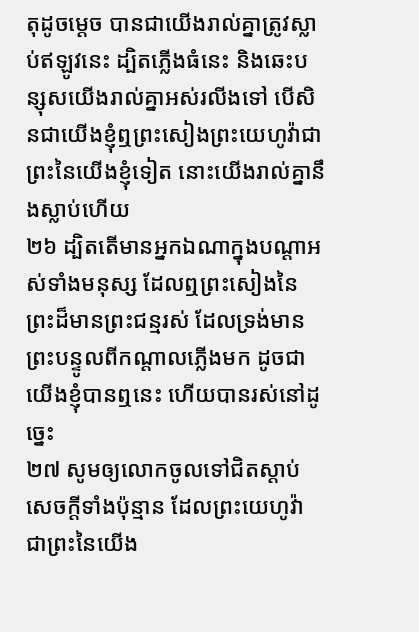តុដូចម្តេច បានជាយើងរាល់គ្នាត្រូវស្លាប់ឥឡូវនេះ ដ្បិតភ្លើងធំនេះ និងឆេះបន្សុសយើងរាល់គ្នាអស់រលីងទៅ បើសិនជាយើងខ្ញុំឮព្រះសៀងព្រះយេហូវ៉ាជាព្រះនៃយើងខ្ញុំទៀត នោះយើងរាល់គ្នានឹងស្លាប់ហើយ
២៦ ដ្បិតតើមានអ្នកឯណាក្នុងបណ្តាអស់ទាំងមនុស្ស ដែលឮព្រះសៀងនៃព្រះដ៏មានព្រះជន្មរស់ ដែលទ្រង់មានព្រះបន្ទូលពីកណ្តាលភ្លើងមក ដូចជាយើងខ្ញុំបានឮនេះ ហើយបានរស់នៅដូច្នេះ
២៧ សូមឲ្យលោកចូលទៅជិតស្តាប់សេចក្តីទាំងប៉ុន្មាន ដែលព្រះយេហូវ៉ា ជាព្រះនៃយើង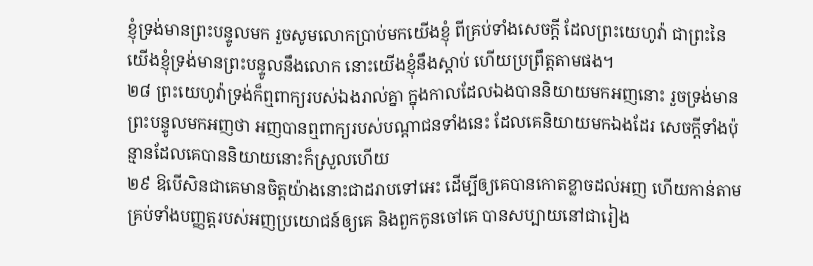ខ្ញុំទ្រង់មានព្រះបន្ទូលមក រួចសូមលោកប្រាប់មកយើងខ្ញុំ ពីគ្រប់ទាំងសេចក្តី ដែលព្រះយេហូវ៉ា ជាព្រះនៃយើងខ្ញុំទ្រង់មានព្រះបន្ទូលនឹងលោក នោះយើងខ្ញុំនឹងស្តាប់ ហើយប្រព្រឹត្តតាមផង។
២៨ ព្រះយេហូវ៉ាទ្រង់ក៏ឮពាក្យរបស់ឯងរាល់គ្នា ក្នុងកាលដែលឯងបាននិយាយមកអញនោះ រួចទ្រង់មានព្រះបន្ទូលមកអញថា អញបានឮពាក្យរបស់បណ្តាជនទាំងនេះ ដែលគេនិយាយមកឯងដែរ សេចក្តីទាំងប៉ុន្មានដែលគេបាននិយាយនោះក៏ស្រួលហើយ
២៩ ឱបើសិនជាគេមានចិត្តយ៉ាងនោះជាដរាបទៅអេះ ដើម្បីឲ្យគេបានកោតខ្លាចដល់អញ ហើយកាន់តាមគ្រប់ទាំងបញ្ញត្តរបស់អញប្រយោជន៍ឲ្យគេ និងពួកកូនចៅគេ បានសប្បាយនៅជារៀង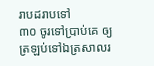រាបដរាបទៅ
៣០ ចូរទៅប្រាប់គេ ឲ្យត្រឡប់ទៅឯត្រសាលរ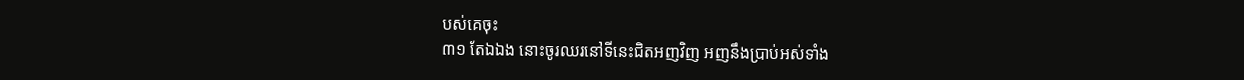បស់គេចុះ
៣១ តែឯឯង នោះចូរឈរនៅទីនេះជិតអញវិញ អញនឹងប្រាប់អស់ទាំង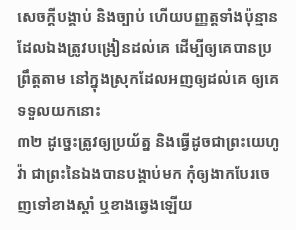សេចក្តីបង្គាប់ និងច្បាប់ ហើយបញ្ញត្តទាំងប៉ុន្មាន ដែលឯងត្រូវបង្រៀនដល់គេ ដើម្បីឲ្យគេបានប្រព្រឹត្តតាម នៅក្នុងស្រុកដែលអញឲ្យដល់គេ ឲ្យគេទទួលយកនោះ
៣២ ដូច្នេះត្រូវឲ្យប្រយ័ត្ន និងធ្វើដូចជាព្រះយេហូវ៉ា ជាព្រះនៃឯងបានបង្គាប់មក កុំឲ្យងាកបែរចេញទៅខាងស្តាំ ឬខាងឆ្វេងឡើយ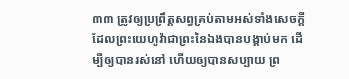៣៣ ត្រូវឲ្យប្រព្រឹត្តសព្វគ្រប់តាមអស់ទាំងសេចក្តី ដែលព្រះយេហូវ៉ាជាព្រះនៃឯងបានបង្គាប់មក ដើម្បីឲ្យបានរស់នៅ ហើយឲ្យបានសប្បាយ ព្រ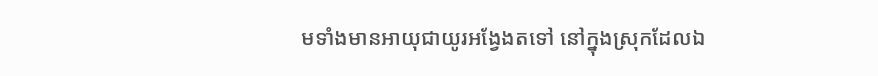មទាំងមានអាយុជាយូរអង្វែងតទៅ នៅក្នុងស្រុកដែលឯ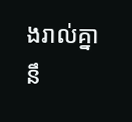ងរាល់គ្នានឹ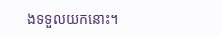ងទទួលយកនោះ។